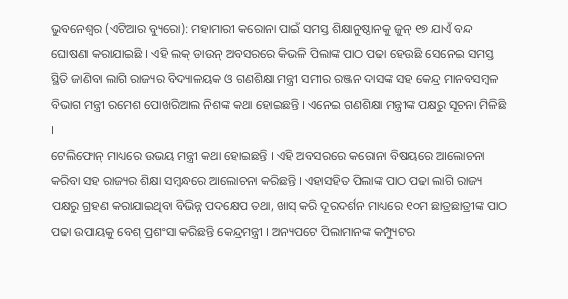ଭୁବନେଶ୍ୱର (ଏଟିଆର ବ୍ୟୁରୋ): ମହାମାରୀ କରୋନା ପାଇଁ ସମସ୍ତ ଶିକ୍ଷାନୁଷ୍ଠାନକୁ ଜୁନ୍ ୧୭ ଯାଏଁ ବନ୍ଦ ଘୋଷଣା କରାଯାଇଛି । ଏହି ଲକ୍ ଡାଉନ୍ ଅବସରରେ କିଭଳି ପିଲାଙ୍କ ପାଠ ପଢା ହେଉଛି ସେନେଇ ସମସ୍ତ ସ୍ଥିତି ଜାଣିବା ଲାଗି ରାଜ୍ୟର ବିଦ୍ୟାଳୟକ ଓ ଗଣଶିକ୍ଷା ମନ୍ତ୍ରୀ ସମୀର ରଞ୍ଜନ ଦାସଙ୍କ ସହ କେନ୍ଦ୍ର ମାନବସମ୍ବଳ ବିଭାଗ ମନ୍ତ୍ରୀ ରମେଶ ପୋଖରିଆଲ ନିଶଙ୍କ କଥା ହୋଇଛନ୍ତି । ଏନେଇ ଗଣଶିକ୍ଷା ମନ୍ତ୍ରୀଙ୍କ ପକ୍ଷରୁ ସୂଚନା ମିଳିଛି ।
ଟେଲିଫୋନ୍ ମାଧ୍ୟରେ ଉଭୟ ମନ୍ତ୍ରୀ କଥା ହୋଇଛନ୍ତି । ଏହି ଅବସରରେ କରୋନା ବିଷୟରେ ଆଲୋଚନା କରିବା ସହ ରାଜ୍ୟର ଶିକ୍ଷା ସମ୍ବନ୍ଧରେ ଆଲୋଚନା କରିଛନ୍ତି । ଏହାସହିତ ପିଲାଙ୍କ ପାଠ ପଢା ଲାଗି ରାଜ୍ୟ ପକ୍ଷରୁ ଗ୍ରହଣ କରାଯାଇଥିବା ବିଭିନ୍ନ ପଦକ୍ଷେପ ତଥା, ଖାସ୍ କରି ଦୂରଦର୍ଶନ ମାଧ୍ୟରେ ୧୦ମ ଛାତ୍ରଛାତ୍ରୀଙ୍କ ପାଠ ପଢା ଉପାୟକୁ ବେଶ୍ ପ୍ରଶଂସା କରିଛନ୍ତି କେନ୍ଦ୍ରମନ୍ତ୍ରୀ । ଅନ୍ୟପଟେ ପିଲାମାନଙ୍କ କମ୍ପ୍ୟୁଟର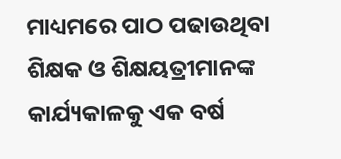ମାଧ୍ୟମରେ ପାଠ ପଢାଉଥିବା ଶିକ୍ଷକ ଓ ଶିକ୍ଷୟତ୍ରୀମାନଙ୍କ କାର୍ଯ୍ୟକାଳକୁ ଏକ ବର୍ଷ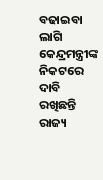ବଢାଇବା ଲାଗି କେନ୍ଦ୍ରମନ୍ତ୍ରୀଙ୍କ ନିକଟରେ ଦାବି ରଖିଛନ୍ତି ରାଜ୍ୟ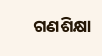ଗଣଶିକ୍ଷା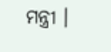ମନ୍ତ୍ରୀ ।